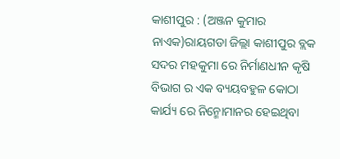କାଶୀପୁର : (ଅଞ୍ଜନ କୁମାର ନାଏକ)ରାୟଗଡା ଜିଲ୍ଲା କାଶୀପୁର ବ୍ଲକ ସଦର ମହକୁମା ରେ ନିର୍ମାଣଧୀନ କୃଷି ବିଭାଗ ର ଏକ ବ୍ୟୟବହୁଳ କୋଠା କାର୍ଯ୍ୟ ରେ ନିନ୍ମୋମାନର ହେଇଥିବା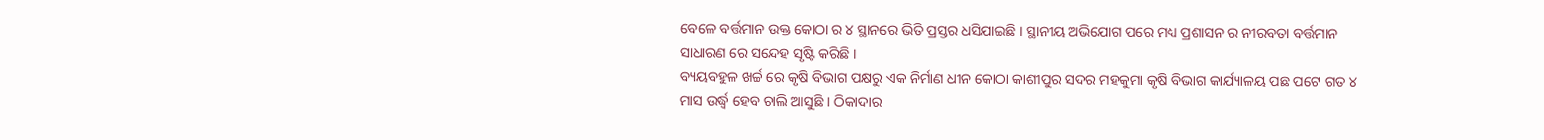ବେଳେ ବର୍ତ୍ତମାନ ଉକ୍ତ କୋଠା ର ୪ ସ୍ଥାନରେ ଭିତି ପ୍ରସ୍ତର ଧସିଯାଇଛି । ସ୍ଥାନୀୟ ଅଭିଯୋଗ ପରେ ମଧ୍ୟ ପ୍ରଶାସନ ର ନୀରବତା ବର୍ତ୍ତମାନ ସାଧାରଣ ରେ ସନ୍ଦେହ ସୃଷ୍ଟି କରିଛି ।
ବ୍ୟୟବହୁଳ ଖର୍ଚ୍ଚ ରେ କୃଷି ବିଭାଗ ପକ୍ଷରୁ ଏକ ନିର୍ମାଣ ଧୀନ କୋଠା କାଶୀପୁର ସଦର ମହକୁମା କୃଷି ବିଭାଗ କାର୍ଯ୍ୟାଳୟ ପଛ ପଟେ ଗତ ୪ ମାସ ଉର୍ଦ୍ଧ୍ବ ହେବ ଚାଲି ଆସୁଛି । ଠିକାଦାର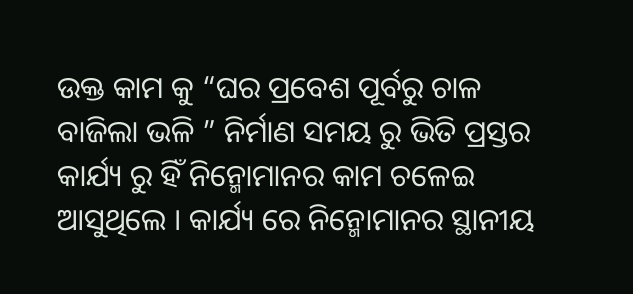ଉକ୍ତ କାମ କୁ “ଘର ପ୍ରବେଶ ପୂର୍ବରୁ ଚାଳ ବାଜିଲା ଭଳି ” ନିର୍ମାଣ ସମୟ ରୁ ଭିତି ପ୍ରସ୍ତର କାର୍ଯ୍ୟ ରୁ ହିଁ ନିନ୍ମୋମାନର କାମ ଚଳେଇ ଆସୁଥିଲେ । କାର୍ଯ୍ୟ ରେ ନିନ୍ମୋମାନର ସ୍ଥାନୀୟ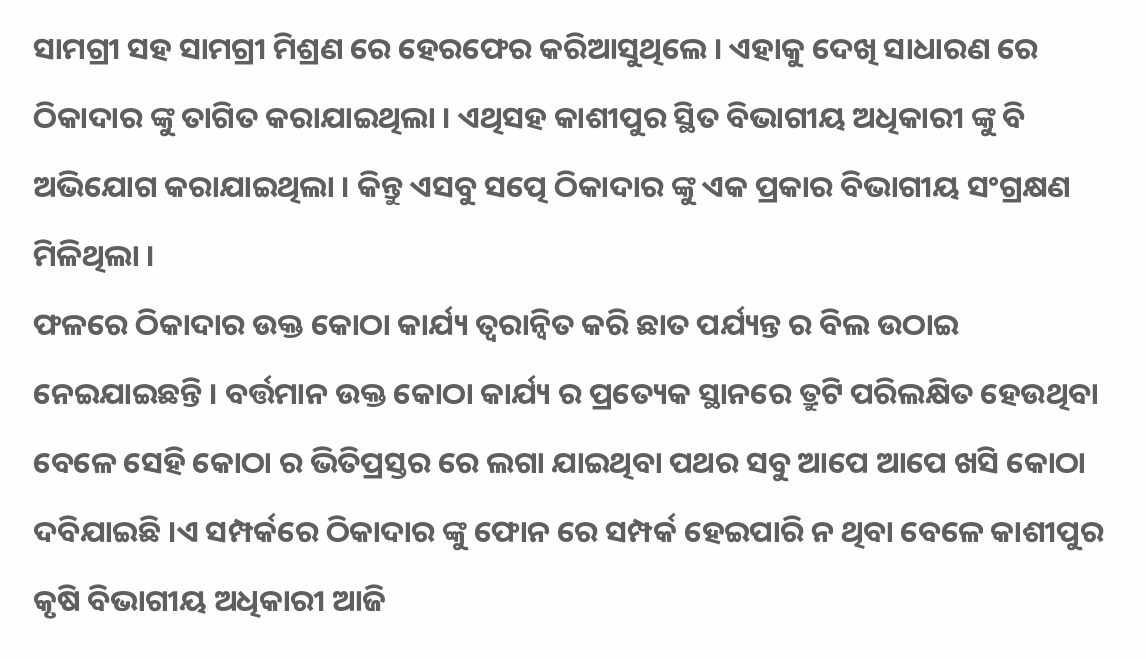ସାମଗ୍ରୀ ସହ ସାମଗ୍ରୀ ମିଶ୍ରଣ ରେ ହେରଫେର କରିଆସୁଥିଲେ । ଏହାକୁ ଦେଖି ସାଧାରଣ ରେ ଠିକାଦାର ଙ୍କୁ ତାଗିତ କରାଯାଇଥିଲା । ଏଥିସହ କାଶୀପୁର ସ୍ଥିତ ବିଭାଗୀୟ ଅଧିକାରୀ ଙ୍କୁ ବି ଅଭିଯୋଗ କରାଯାଇଥିଲା । କିନ୍ତୁ ଏସବୁ ସତ୍ପେ ଠିକାଦାର ଙ୍କୁ ଏକ ପ୍ରକାର ବିଭାଗୀୟ ସଂଗ୍ରକ୍ଷଣ ମିଳିଥିଲା ।
ଫଳରେ ଠିକାଦାର ଉକ୍ତ କୋଠା କାର୍ଯ୍ୟ ତ୍ୱରାନ୍ୱିତ କରି ଛାତ ପର୍ଯ୍ୟନ୍ତ ର ବିଲ ଉଠାଇ ନେଇଯାଇଛନ୍ତି । ବର୍ତ୍ତମାନ ଉକ୍ତ କୋଠା କାର୍ଯ୍ୟ ର ପ୍ରତ୍ୟେକ ସ୍ଥାନରେ ତ୍ରୁଟି ପରିଲକ୍ଷିତ ହେଉଥିବା ବେଳେ ସେହି କୋଠା ର ଭିତିପ୍ରସ୍ତର ରେ ଲଗା ଯାଇଥିବା ପଥର ସବୁ ଆପେ ଆପେ ଖସି କୋଠା ଦବିଯାଇଛି ।ଏ ସମ୍ପର୍କରେ ଠିକାଦାର ଙ୍କୁ ଫୋନ ରେ ସମ୍ପର୍କ ହେଇପାରି ନ ଥିବା ବେଳେ କାଶୀପୁର କୃଷି ବିଭାଗୀୟ ଅଧିକାରୀ ଆଜି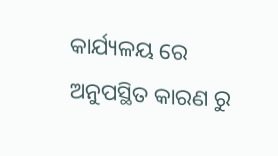କାର୍ଯ୍ୟଳୟ ରେ ଅନୁପସ୍ଥିତ କାରଣ ରୁ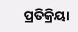ପ୍ରତିକ୍ରିୟା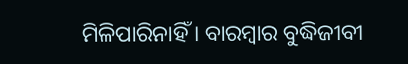ମିଳିପାରିନାହିଁ । ବାରମ୍ବାର ବୁଦ୍ଧିଜୀବୀ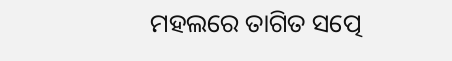ମହଲରେ ତାଗିତ ସତ୍ପେ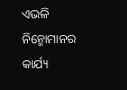ଏଭଳି ନିନ୍ମୋମାନର କାର୍ଯ୍ୟ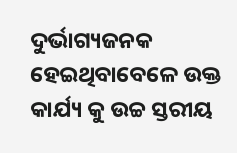ଦୁର୍ଭାଗ୍ୟଜନକ ହେଇଥିବାବେଳେ ଉକ୍ତ କାର୍ଯ୍ୟ କୁ ଉଚ୍ଚ ସ୍ତରୀୟ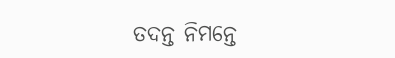ତଦନ୍ତ ନିମନ୍ତେ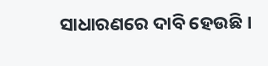ସାଧାରଣରେ ଦାବି ହେଉଛି ।